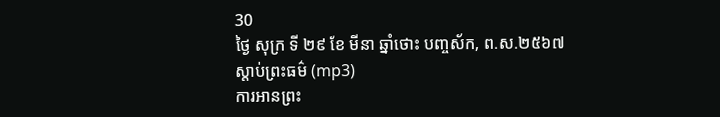30
ថ្ងៃ សុក្រ ទី ២៩ ខែ មីនា ឆ្នាំថោះ បញ្ចស័ក, ព.ស.២៥៦៧
ស្តាប់ព្រះធម៌ (mp3)
ការអានព្រះ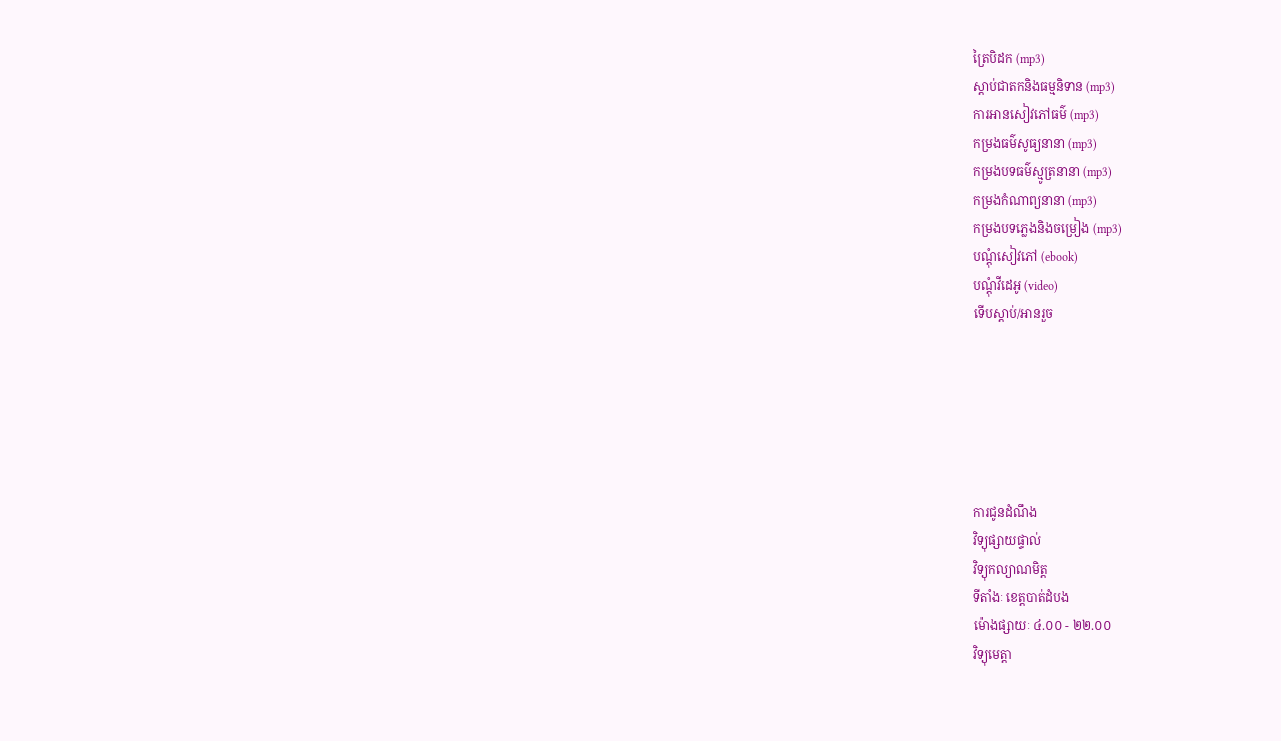ត្រៃបិដក (mp3)
ស្តាប់ជាតកនិងធម្មនិទាន (mp3)
ការអានសៀវភៅធម៌ (mp3)
កម្រងធម៌សូធ្យនានា (mp3)
កម្រងបទធម៌ស្មូត្រនានា (mp3)
កម្រងកំណាព្យនានា (mp3)
កម្រងបទភ្លេងនិងចម្រៀង (mp3)
បណ្តុំសៀវភៅ (ebook)
បណ្តុំវីដេអូ (video)
ទើបស្តាប់/អានរួច






ការជូនដំណឹង
វិទ្យុផ្សាយផ្ទាល់
វិទ្យុកល្យាណមិត្ត
ទីតាំងៈ ខេត្តបាត់ដំបង
ម៉ោងផ្សាយៈ ៤.០០ - ២២.០០
វិទ្យុមេត្តា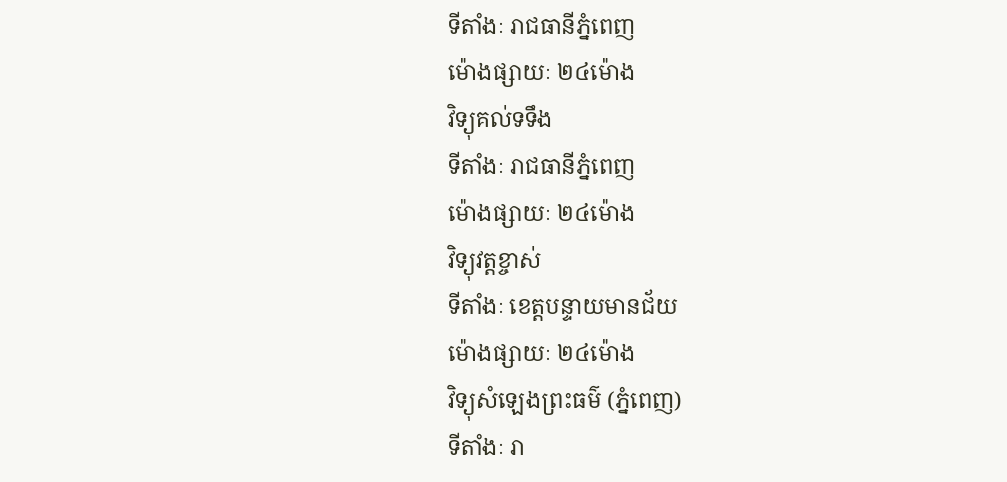ទីតាំងៈ រាជធានីភ្នំពេញ
ម៉ោងផ្សាយៈ ២៤ម៉ោង
វិទ្យុគល់ទទឹង
ទីតាំងៈ រាជធានីភ្នំពេញ
ម៉ោងផ្សាយៈ ២៤ម៉ោង
វិទ្យុវត្តខ្ចាស់
ទីតាំងៈ ខេត្តបន្ទាយមានជ័យ
ម៉ោងផ្សាយៈ ២៤ម៉ោង
វិទ្យុសំឡេងព្រះធម៌ (ភ្នំពេញ)
ទីតាំងៈ រា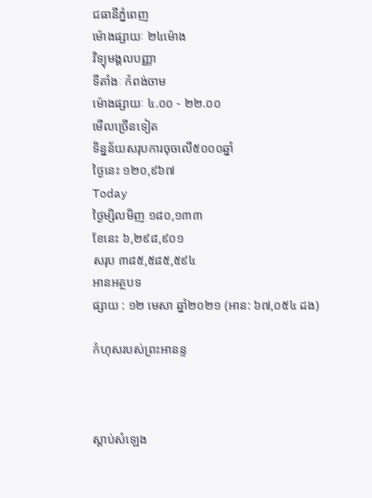ជធានីភ្នំពេញ
ម៉ោងផ្សាយៈ ២៤ម៉ោង
វិទ្យុមង្គលបញ្ញា
ទីតាំងៈ កំពង់ចាម
ម៉ោងផ្សាយៈ ៤.០០ - ២២.០០
មើលច្រើនទៀត
ទិន្នន័យសរុបការចុចលើ៥០០០ឆ្នាំ
ថ្ងៃនេះ ១២០,៩៦៧
Today
ថ្ងៃម្សិលមិញ ១៨០,១៣៣
ខែនេះ ៦,២៩៨,៩០១
សរុប ៣៨៥,៥៨៥,៥៩៤
អានអត្ថបទ
ផ្សាយ : ១២ មេសា ឆ្នាំ២០២១ (អាន: ៦៧,០៥៤ ដង)

កំហុសរបស់ព្រះអានន្ទ



ស្តាប់សំឡេង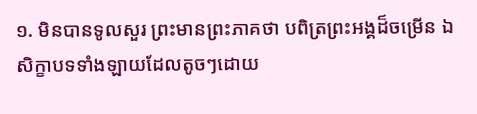១. មិនបានទូលសួរ ព្រះមានព្រះភាគថា បពិត្រព្រះអង្គដ៏ចម្រើន ឯសិក្ខាបទទាំងឡាយដែលតូចៗដោយ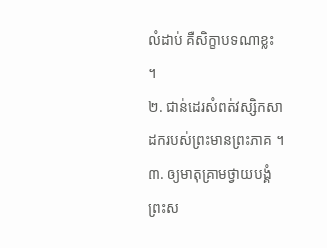លំដាប់ គឺសិក្ខាបទណាខ្លះ ។
២. ជាន់ដេរសំពត់វស្សិកសាដករបស់ព្រះមានព្រះភាគ ។
៣. ឲ្យមាតុគ្រាមថ្វាយបង្គំព្រះស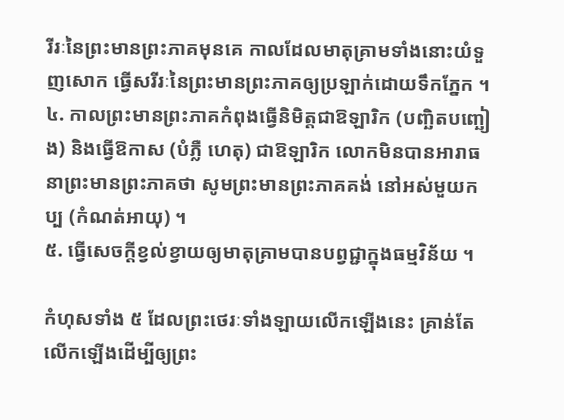រីរៈនៃព្រះមានព្រះភាគមុនគេ កាលដែលមាតុគ្រាមទាំងនោះយំទួញសោក ធ្វើសរីរៈនៃព្រះមានព្រះភាគឲ្យប្រឡាក់ដោយទឹកភ្នែក ។
៤. កាលព្រះមានព្រះភាគកំពុងធ្វើនិមិត្តជាឱឡារិក (បញ្ឆិតបញ្ឆៀង) និងធ្វើឱកាស (បំភ្លឺ ហេតុ) ជាឱឡារិក លោកមិនបានអារាធនាព្រះមានព្រះភាគថា សូមព្រះមានព្រះភាគគង់ នៅអស់មួយកប្ប (កំណត់អាយុ) ។
៥. ធ្វើសេចក្ដីខ្វល់ខ្វាយឲ្យមាតុគ្រាមបានបព្វជ្ជាក្នុងធម្មវិន័យ ។

កំហុសទាំង ៥ ដែលព្រះថេរៈទាំងឡាយលើកឡើងនេះ គ្រាន់តែលើកឡើងដើម្បីឲ្យព្រះ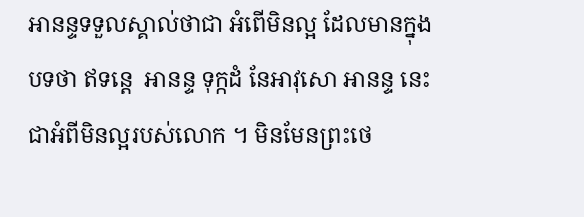អានន្ទទទួលស្គាល់ថាជា អំពើមិនល្អ ដែលមានក្នុងបទថា ឥទន្តេ  អានន្ទ ទុក្កដំ នែអាវុសោ អានន្ទ នេះជាអំពីមិនល្អរបស់លោក ។ មិនមែនព្រះថេ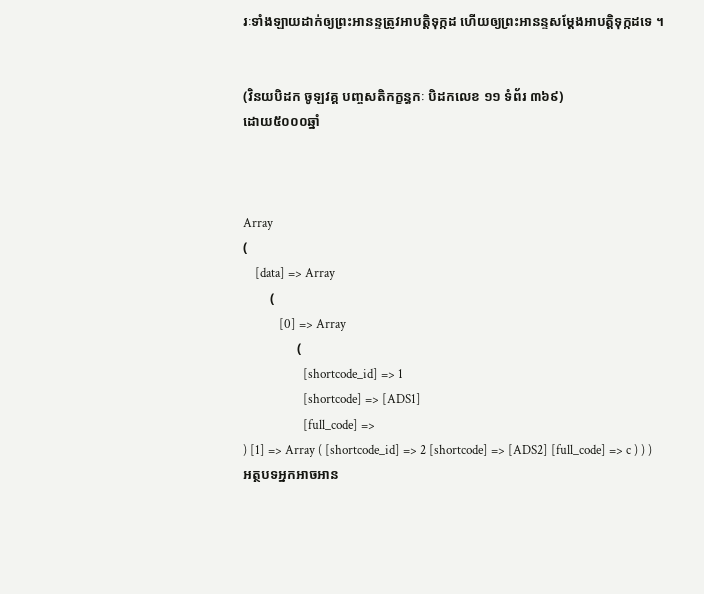រៈទាំងឡាយដាក់ឲ្យព្រះអានន្ទត្រូវអាបត្តិទុក្កដ ហើយឲ្យព្រះអានន្ទសម្ដែងអាបត្តិទុក្កដទេ ។


(វិនយបិដក ចូឡវគ្គ បញ្ចសតិកក្ខន្ធកៈ បិដកលេខ ១១ ទំព័រ ៣៦៩)
ដោយ៥០០០ឆ្នាំ



Array
(
    [data] => Array
        (
            [0] => Array
                (
                    [shortcode_id] => 1
                    [shortcode] => [ADS1]
                    [full_code] =>
) [1] => Array ( [shortcode_id] => 2 [shortcode] => [ADS2] [full_code] => c ) ) )
អត្ថបទអ្នកអាចអាន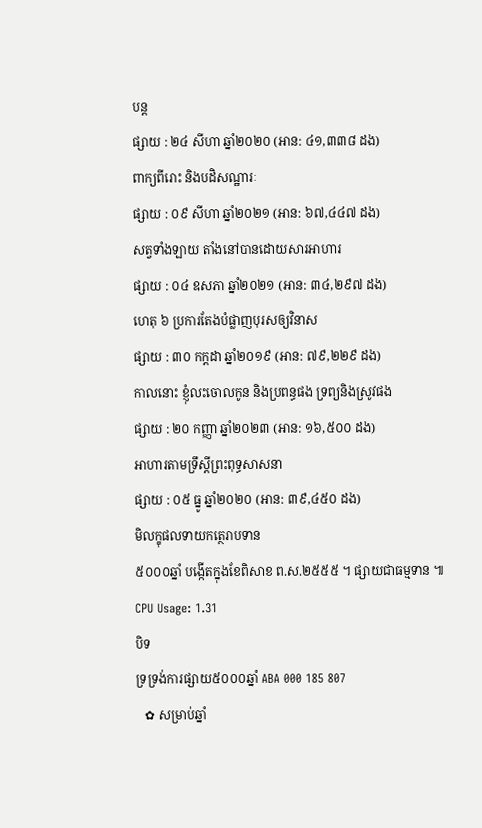បន្ត
ផ្សាយ : ២៤ សីហា ឆ្នាំ២០២០ (អាន: ៤១,៣៣៨ ដង)
ពាក្យពីរោះ និងបដិសណ្ឋារៈ
ផ្សាយ : ០៩ សីហា ឆ្នាំ២០២១ (អាន: ៦៧,៤៤៧ ដង)
សត្វទាំងឡាយ តាំងនៅបានដោយសារអាហារ
ផ្សាយ : ០៤ ឧសភា ឆ្នាំ២០២១ (អាន: ៣៤,២៩៧ ដង)
ហេតុ ៦ ប្រការតែងបំផ្លាញបុរសឲ្យវិនាស
ផ្សាយ : ៣០ កក្តដា ឆ្នាំ២០១៩ (អាន: ៧៩,២២៩ ដង)
កាលនោះ ខ្ញុំលះចោលកូន និងប្រពន្ធផង ទ្រព្យនិងស្រូវផង
ផ្សាយ : ២០ កញ្ញា ឆ្នាំ២០២៣ (អាន: ១៦,៥០០ ដង)
អាហារតាមទ្រឹស្តីព្រះពុទ្ធសាសនា
ផ្សាយ : ០៥ ធ្នូ ឆ្នាំ២០២០ (អាន: ៣៩,៤៥០ ដង)
មិលក្ខុផលទាយកត្ថេរាបទាន
៥០០០ឆ្នាំ បង្កើតក្នុងខែពិសាខ ព.ស.២៥៥៥ ។ ផ្សាយជាធម្មទាន ៕
CPU Usage: 1.31
បិទ
ទ្រទ្រង់ការផ្សាយ៥០០០ឆ្នាំ ABA 000 185 807
   ✿ សម្រាប់ឆ្នាំ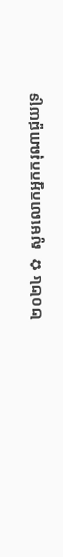២០២៤ ✿  សូមលោកអ្នកករុណាជួយទ្រ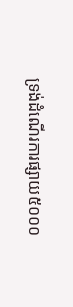ទ្រង់ដំណើរការផ្សាយ៥០០០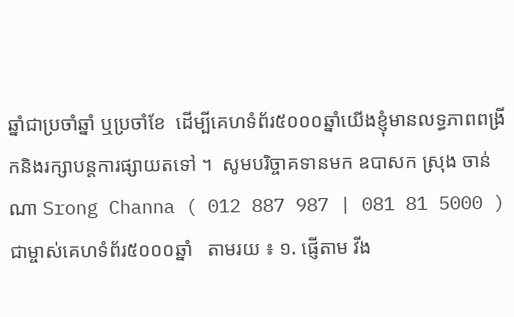ឆ្នាំជាប្រចាំឆ្នាំ ឬប្រចាំខែ  ដើម្បីគេហទំព័រ៥០០០ឆ្នាំយើងខ្ញុំមានលទ្ធភាពពង្រីកនិងរក្សាបន្តការផ្សាយតទៅ ។  សូមបរិច្ចាគទានមក ឧបាសក ស្រុង ចាន់ណា Srong Channa ( 012 887 987 | 081 81 5000 )  ជាម្ចាស់គេហទំព័រ៥០០០ឆ្នាំ   តាមរយ ៖ ១. ផ្ញើតាម វីង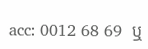acc: 0012 68 69  ឬ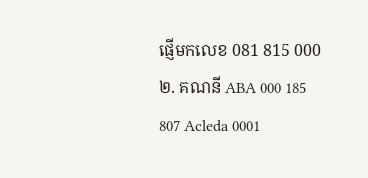ផ្ញើមកលេខ 081 815 000 ២. គណនី ABA 000 185 807 Acleda 0001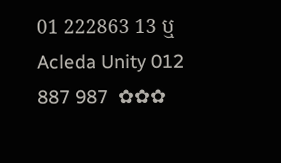01 222863 13 ឬ Acleda Unity 012 887 987  ✿✿✿